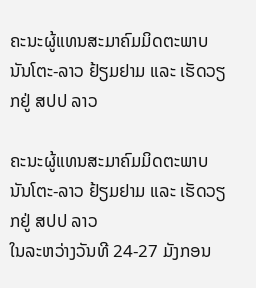ຄະນະຜູ້ແທນສະມາຄົມມິດຕະພາບ ນັນໂຕະ-ລາວ ຢ້ຽມຢາມ ແລະ ເຮັດວຽກຢູ່ ສປປ ລາວ

ຄະນະຜູ້ແທນສະມາຄົມມິດຕະພາບ ນັນໂຕະ-ລາວ ຢ້ຽມຢາມ ແລະ ເຮັດວຽກຢູ່ ສປປ ລາວ
ໃນລະຫວ່າງວັນທີ 24-27 ມັງກອນ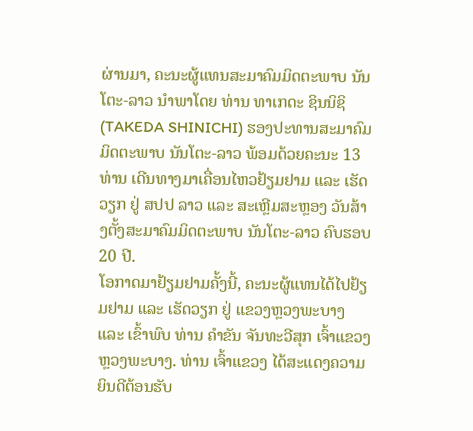ຜ່ານມາ, ຄະນະຜູ້ແທນສະມາຄົມມິດຕະພາບ ນັນໂຕະ-ລາວ ນຳພາໂດຍ ທ່ານ ທາເກດະ ຊິນນິຊິ (TAKEDA SHINICHI) ຮອງປະທານສະມາຄົມມິດຕະພາບ ນັນໂຕະ-ລາວ ພ້ອມດ້ວຍຄະນະ 13 ທ່ານ ເດີນທາງມາເຄື່ອນໄຫວຢ້ຽມຢາມ ແລະ ເຮັດວຽກ ຢູ່ ສປປ ລາວ ແລະ ສະເຫຼີມສະຫຼອງ ວັນສ້າງຕັ້ງສະມາຄົມມິດຕະພາບ ນັນໂຕະ-ລາວ ຄົບຮອບ 20 ປີ.
ໂອກາດມາຢ້ຽມຢາມຄັ້ງນີ້, ຄະນະຜູ້ແທນໄດ້ໄປຢ້ຽມຢາມ ແລະ ເຮັດວຽກ ຢູ່ ແຂວງຫຼວງພະບາງ ແລະ ເຂົ້າພົບ ທ່ານ ຄໍາຂັນ ຈັນທະວີສຸກ ເຈົ້າແຂວງຫຼວງພະບາງ. ທ່ານ ເຈົ້າແຂວງ ໄດ້ສະແດງຄວາມຍິນດີຕ້ອນຮັບ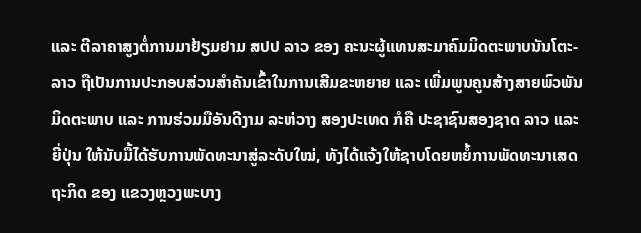ແລະ ຕີລາຄາສູງຕໍ່ການມາຢ້ຽມຢາມ ສປປ ລາວ ຂອງ ຄະນະຜູ້ແທນສະມາຄົມມິດຕະພາບນັນໂຕະ-ລາວ ຖືເປັນການປະກອບສ່ວນສຳຄັນເຂົ້າໃນການເສີມຂະຫຍາຍ ແລະ ເພີ່ມພູນຄູນສ້າງສາຍພົວພັນມິດຕະພາບ ແລະ ການຮ່ວມມືອັນດີງາມ ລະຫ່ວາງ ສອງປະເທດ ກໍຄື ປະຊາຊົນສອງຊາດ ລາວ ແລະ ຍີ່ປຸ່ນ ໃຫ້ນັບມື້ໄດ້ຮັບການພັດທະນາສູ່ລະດັບໃໝ່, ທັງໄດ້ແຈ້ງໃຫ້ຊາບໂດຍຫຍໍ້ການພັດທະນາເສດຖະກິດ ຂອງ ແຂວງຫຼວງພະບາງ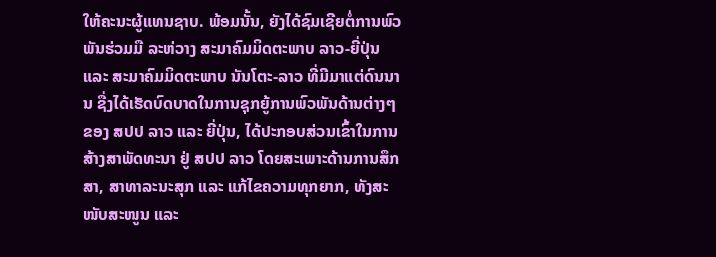ໃຫ້ຄະນະຜູ້ແທນຊາບ. ພ້ອມນັ້ນ, ຍັງໄດ້ຊົມເຊີຍຕໍ່ການພົວພັນຮ່ວມມື ລະຫ່ວາງ ສະມາຄົມມິດຕະພາບ ລາວ-ຍີ່ປຸ່ນ ແລະ ສະມາຄົມມິດຕະພາບ ນັນໂຕະ-ລາວ ທີ່ມີມາແຕ່ດົນນານ ຊື່ງໄດ້ເຮັດບົດບາດໃນການຊຸກຍູ້ການພົວພັນດ້ານຕ່າງໆ ຂອງ ສປປ ລາວ ແລະ ຍີ່ປຸ່ນ, ໄດ້ປະກອບສ່ວນເຂົ້າໃນການສ້າງສາພັດທະນາ ຢູ່ ສປປ ລາວ ໂດຍສະເພາະດ້ານການສຶກສາ, ສາທາລະນະສຸກ ແລະ ແກ້ໄຂຄວາມທຸກຍາກ, ທັງສະໜັບສະໜູນ ແລະ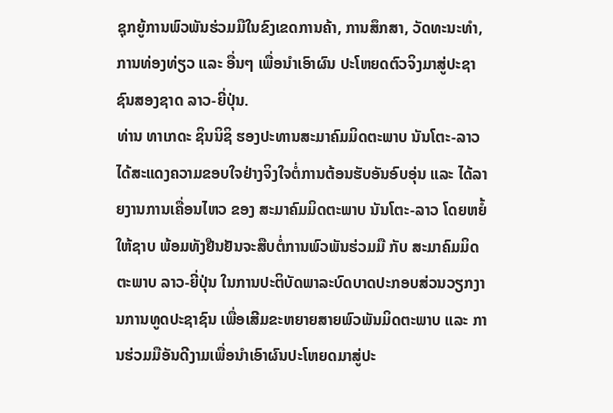ຊຸກຍູ້ການພົວພັນຮ່ວມມືໃນຂົງເຂດການຄ້າ, ການສຶກສາ, ວັດທະນະທຳ, ການທ່ອງທ່ຽວ ແລະ ອື່ນໆ ເພື່ອນຳເອົາຜົນ ປະໂຫຍດຕົວຈິງມາສູ່ປະຊາຊົນສອງຊາດ ລາວ-ຍີ່ປຸ່ນ.
ທ່ານ ທາເກດະ ຊິນນິຊິ ຮອງປະທານສະມາຄົມມິດຕະພາບ ນັນໂຕະ-ລາວ ໄດ້ສະແດງຄວາມຂອບໃຈຢ່າງຈິງໃຈຕໍ່ການຕ້ອນຮັບອັນອົບອຸ່ນ ແລະ ໄດ້ລາຍງານການເຄື່ອນໄຫວ ຂອງ ສະມາຄົມມິດຕະພາບ ນັນໂຕະ-ລາວ ໂດຍຫຍໍ້ໃຫ້ຊາບ ພ້ອມທັງຢືນຢັນຈະສືບຕໍ່ການພົວພັນຮ່ວມມື ກັບ ສະມາຄົມມິດຕະພາບ ລາວ-ຍີ່ປຸ່ນ ໃນການປະຕິບັດພາລະບົດບາດປະກອບສ່ວນວຽກງານການທູດປະຊາຊົນ ເພື່ອເສີມຂະຫຍາຍສາຍພົວພັນມິດຕະພາບ ແລະ ການຮ່ວມມືອັນດີງາມເພື່ອນຳເອົາຜົນປະໂຫຍດມາສູ່ປະ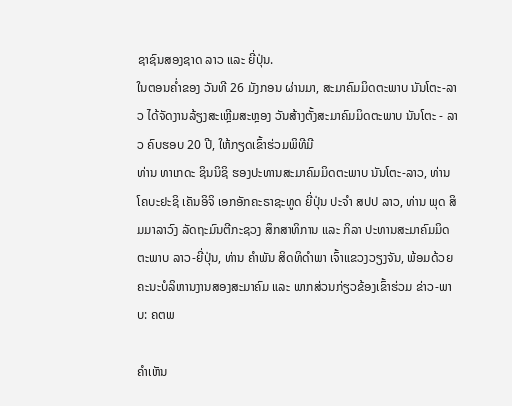ຊາຊົນສອງຊາດ ລາວ ແລະ ຍີ່ປຸ່ນ.
ໃນຕອນຄ່ຳຂອງ ວັນທີ 26 ມັງກອນ ຜ່ານມາ, ສະມາຄົມມິດຕະພາບ ນັນໂຕະ-ລາວ ໄດ້ຈັດງານລ້ຽງສະເຫຼີມສະຫຼອງ ວັນສ້າງຕັ້ງສະມາຄົມມິດຕະພາບ ນັນໂຕະ - ລາວ ຄົບຮອບ 20 ປີ, ໃຫ້ກຽດເຂົ້າຮ່ວມພິທີມີ
ທ່ານ ທາເກດະ ຊິນນິຊິ ຮອງປະທານສະມາຄົມມິດຕະພາບ ນັນໂຕະ-ລາວ, ທ່ານ ໂຄບະຢະຊິ ເຄັນອິຈິ ເອກອັກຄະຣາຊະທູດ ຍີ່ປຸ່ນ ປະຈຳ ສປປ ລາວ, ທ່ານ ພຸດ ສິມມາລາວົງ ລັດຖະມົນຕີກະຊວງ ສຶກສາທິການ ແລະ ກິລາ ປະທານສະມາຄົມມິດຕະພາບ ລາວ-ຍີ່ປຸ່ນ, ທ່ານ ຄຳພັນ ສິດທິດຳພາ ເຈົ້າແຂວງວຽງຈັນ, ພ້ອມດ້ວຍຄະນະບໍລິຫານງານສອງສະມາຄົມ ແລະ ພາກສ່ວນກ່ຽວຂ້ອງເຂົ້າຮ່ວມ ຂ່າວ-ພາບ: ຄຕພ

ຄໍາເຫັນ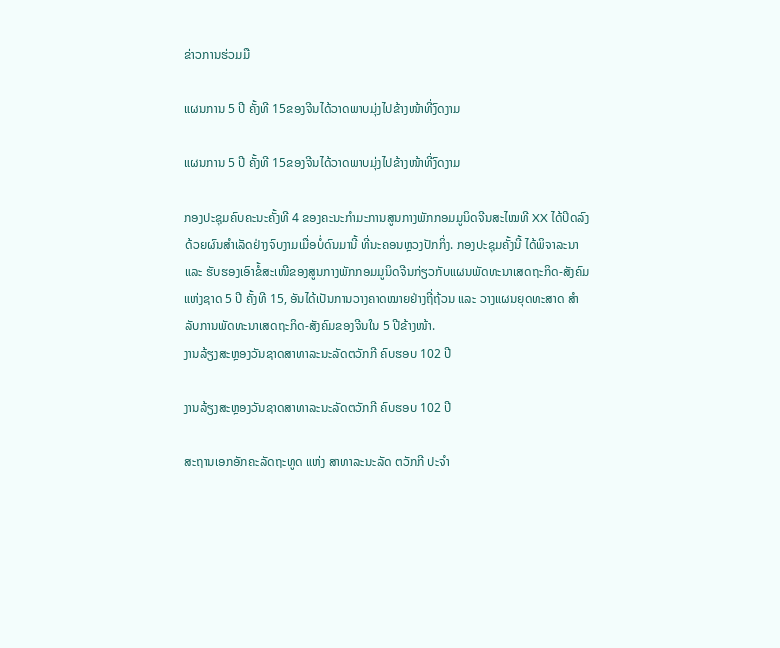ຂ່າວການຮ່ວມມື

ແຜນການ 5 ປີ ຄັ້ງທີ 15ຂອງຈີນໄດ້ວາດພາບມຸ່ງໄປຂ້າງໜ້າທີ່ງົດງາມ

ແຜນການ 5 ປີ ຄັ້ງທີ 15ຂອງຈີນໄດ້ວາດພາບມຸ່ງໄປຂ້າງໜ້າທີ່ງົດງາມ

ກອງປະຊຸມຄົບຄະນະຄັ້ງທີ 4 ຂອງຄະນະກຳມະການສູນກາງພັກກອມມູນິດຈີນສະໄໝທີ XX ໄດ້ປິດລົງດ້ວຍຜົນສຳເລັດຢ່າງຈົບງາມເມື່ອບໍ່ດົນມານີ້ ທີ່ນະຄອນຫຼວງປັກກິ່ງ. ກອງປະຊຸມຄັ້ງນີ້ ໄດ້ພິຈາລະນາ ແລະ ຮັບຮອງເອົາຂໍ້ສະເໜີຂອງສູນກາງພັກກອມມູນິດຈີນກ່ຽວກັບແຜນພັດທະນາເສດຖະກິດ-ສັງຄົມແຫ່ງຊາດ 5 ປີ ຄັ້ງທີ 15, ອັນໄດ້ເປັນການວາງຄາດໝາຍຢ່າງຖີ່ຖ້ວນ ແລະ ວາງແຜນຍຸດທະສາດ ສຳລັບການພັດທະນາເສດຖະກິດ-ສັງຄົມຂອງຈີນໃນ 5 ປີຂ້າງໜ້າ.
ງານລ້ຽງສະຫຼອງວັນຊາດສາທາລະນະລັດຕວັກກີ ຄົບຮອບ 102 ປີ

ງານລ້ຽງສະຫຼອງວັນຊາດສາທາລະນະລັດຕວັກກີ ຄົບຮອບ 102 ປີ

ສະຖານເອກອັກຄະລັດຖະທູດ ແຫ່ງ ສາທາລະນະລັດ ຕວັກກີ ປະຈໍາ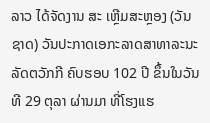ລາວ ໄດ້ຈັດງານ ສະ ເຫຼີມສະຫຼອງ (ວັນຊາດ) ວັນປະກາດເອກະລາດສາທາລະນະລັດຕວັກກີ ຄົບຮອບ 102 ປີ ຂຶ້ນໃນວັນທີ 29 ຕຸລາ ຜ່ານມາ ທີ່ໂຮງແຮ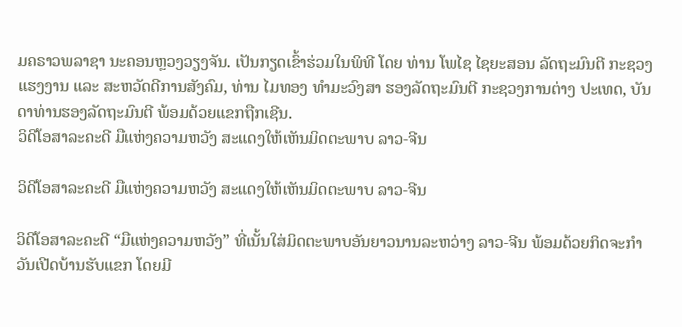ມຄຣາວພລາຊາ ນະຄອນຫຼວງວຽງຈັນ. ເປັນກຽດເຂົ້າຮ່ວມໃນພິທີ ໂດຍ ທ່ານ ໂພໄຊ ໄຊຍະສອນ ລັດຖະມົນຕີ ກະຊວງແຮງງານ ແລະ ສະຫວັດດີການສັງຄົມ, ທ່ານ ໄມທອງ ທຳມະວົງສາ ຮອງລັດຖະມົນຕີ ກະຊວງການຕ່າງ ປະເທດ, ບັນດາທ່ານຮອງລັດຖະມົນຕີ ພ້ອມດ້ວຍແຂກຖືກເຊີນ.
ວິດີໂອສາລະຄະດີ ມືແຫ່ງຄວາມຫວັງ ສະແດງໃຫ້ເຫັນມິດຕະພາບ ລາວ-ຈີນ

ວິດີໂອສາລະຄະດີ ມືແຫ່ງຄວາມຫວັງ ສະແດງໃຫ້ເຫັນມິດຕະພາບ ລາວ-ຈີນ

ວິດີໂອສາລະຄະດີ “ມືແຫ່ງຄວາມຫວັງ” ທີ່ເນັ້ນໃສ່ມິດຕະພາບອັນຍາວນານລະຫວ່າງ ລາວ-ຈີນ ພ້ອມດ້ວຍກິດຈະກຳວັນເປີດບ້ານຮັບແຂກ ໂດຍມີ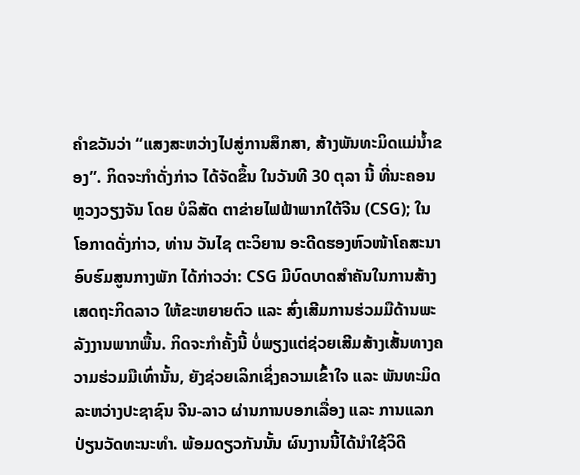ຄຳຂວັນວ່າ “ແສງສະຫວ່າງໄປສູ່ການສຶກສາ, ສ້າງພັນທະມິດແມ່ນ້ຳຂອງ”. ກິດຈະກຳດັ່ງກ່າວ ໄດ້ຈັດຂຶ້ນ ໃນວັນທີ 30 ຕຸລາ ນີ້ ທີ່ນະຄອນຫຼວງວຽງຈັນ ໂດຍ ບໍລິສັດ ຕາຂ່າຍໄຟຟ້າພາກໃຕ້ຈີນ (CSG); ໃນໂອກາດດັ່ງກ່າວ, ທ່ານ ວັນໄຊ ຕະວິຍານ ອະດີດຮອງຫົວໜ້າໂຄສະນາອົບຮົມສູນກາງພັກ ໄດ້ກ່າວວ່າ: CSG ມີບົດບາດສຳຄັນໃນການສ້າງເສດຖະກິດລາວ ໃຫ້ຂະຫຍາຍຕົວ ແລະ ສົ່ງເສີມການຮ່ວມມືດ້ານພະລັງງານພາກພື້ນ. ກິດຈະກຳຄັ້ງນີ້ ບໍ່ພຽງແຕ່ຊ່ວຍເສີມສ້າງເສັ້ນທາງຄວາມຮ່ວມມືເທົ່ານັ້ນ, ຍັງຊ່ວຍເລິກເຊິ່ງຄວາມເຂົ້າໃຈ ແລະ ພັນທະມິດລະຫວ່າງປະຊາຊົນ ຈີນ-ລາວ ຜ່ານການບອກເລື່ອງ ແລະ ການແລກປ່ຽນວັດທະນະທຳ. ພ້ອມດຽວກັນນັ້ນ ຜົນງານນີ້ໄດ້ນຳໃຊ້ວິດີ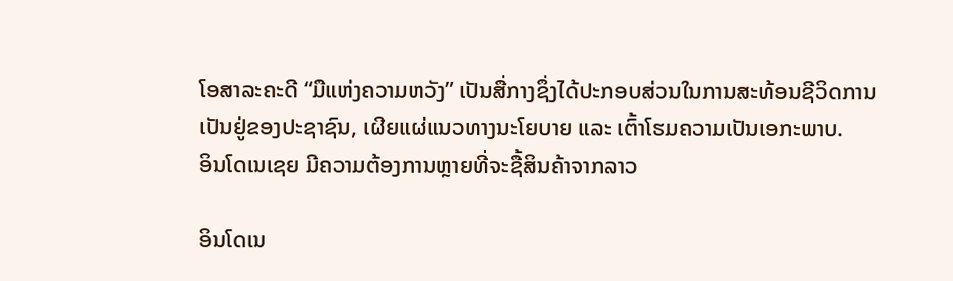ໂອສາລະຄະດີ “ມືແຫ່ງຄວາມຫວັງ” ເປັນສື່ກາງຊຶ່ງໄດ້ປະກອບສ່ວນໃນການສະທ້ອນຊີວິດການເປັນຢູ່ຂອງປະຊາຊົນ, ເຜີຍແຜ່ແນວທາງນະໂຍບາຍ ແລະ ເຕົ້າໂຮມຄວາມເປັນເອກະພາບ.
ອິນໂດເນເຊຍ ມີຄວາມຕ້ອງການຫຼາຍທີ່ຈະຊື້ສິນຄ້າຈາກລາວ

ອິນໂດເນ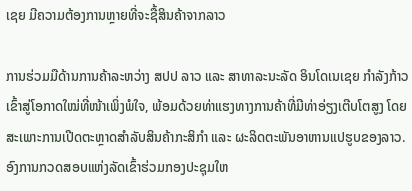ເຊຍ ມີຄວາມຕ້ອງການຫຼາຍທີ່ຈະຊື້ສິນຄ້າຈາກລາວ

ການຮ່ວມມືດ້ານການຄ້າລະຫວ່າງ ສປປ ລາວ ແລະ ສາທາລະນະລັດ ອິນໂດເນເຊຍ ກຳລັງກ້າວເຂົ້າສູ່ໂອກາດໃໝ່ທີ່ໜ້າເພິ່ງພໍໃຈ, ພ້ອມດ້ວຍທ່າແຮງທາງການຄ້າທີ່ມີທ່າອ່ຽງເຕີບໂຕສູງ ໂດຍສະເພາະການເປີດຕະຫຼາດສຳລັບສິນຄ້າກະສິກຳ ແລະ ຜະລິດຕະພັນອາຫານແປຮູບຂອງລາວ.
ອົງການກວດສອບແຫ່ງລັດເຂົ້າຮ່ວມກອງປະຊຸມໃຫ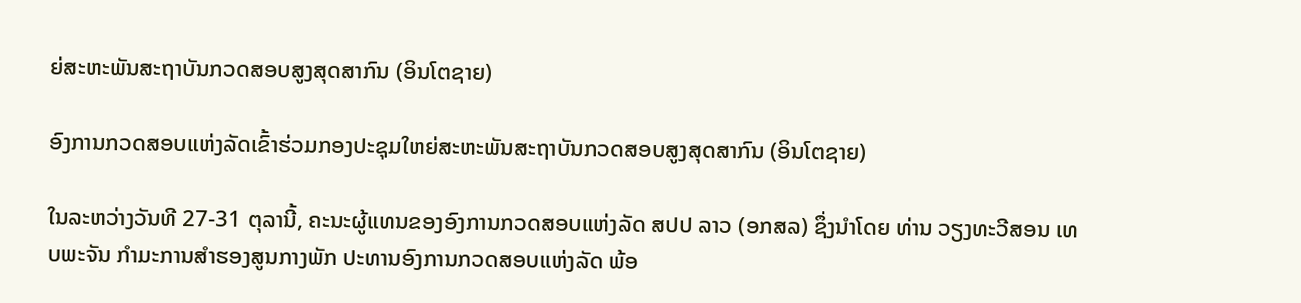ຍ່ສະຫະພັນສະຖາບັນກວດສອບສູງສຸດສາກົນ (ອິນໂຕຊາຍ)

ອົງການກວດສອບແຫ່ງລັດເຂົ້າຮ່ວມກອງປະຊຸມໃຫຍ່ສະຫະພັນສະຖາບັນກວດສອບສູງສຸດສາກົນ (ອິນໂຕຊາຍ)

ໃນລະຫວ່າງວັນທີ 27-31 ຕຸລານີ້, ຄະນະຜູ້ແທນຂອງອົງການກວດສອບແຫ່ງລັດ ສປປ ລາວ (ອກສລ) ຊຶ່ງນໍາໂດຍ ທ່ານ ວຽງທະວີສອນ ເທບພະຈັນ ກໍາມະການສໍາຮອງສູນກາງພັກ ປະທານອົງການກວດສອບແຫ່ງລັດ ພ້ອ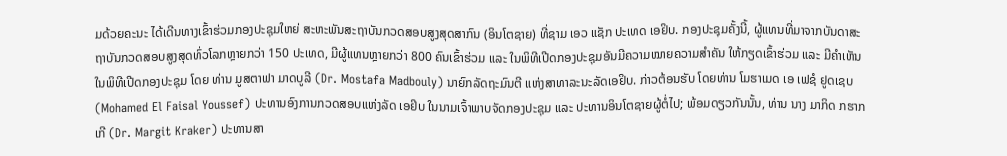ມດ້ວຍຄະນະ ໄດ້ເດີນທາງເຂົ້າຮ່ວມກອງປະຊຸມໃຫຍ່ ສະຫະພັນສະຖາບັນກວດສອບສູງສຸດສາກົນ (ອິນໂຕຊາຍ) ທີ່ຊາມ ເອວ ແຊັກ ປະເທດ ເອຢິບ. ກອງປະຊຸມຄັ້ງນີ້, ຜູ້ແທນທີ່ມາຈາກບັນດາສະຖາບັນກວດສອບສູງສຸດທົ່ວໂລກຫຼາຍກວ່າ 150 ປະເທດ, ມີຜູ້ແທນຫຼາຍກວ່າ 800 ຄົນເຂົ້າຮ່ວມ ແລະ ໃນພິທີເປີດກອງປະຊຸມອັນມີຄວາມໝາຍຄວາມສໍາຄັນ ໃຫ້ກຽດເຂົ້າຮ່ວມ ແລະ ມີຄຳເຫັນໃນພິທີເປີດກອງປະຊຸມ ໂດຍ ທ່ານ ມູສຕາຟາ ມາດບູລີ (Dr. Mostafa Madbouly) ນາຍົກລັດຖະມົນຕີ ແຫ່ງສາທາລະນະລັດເອຢິບ. ກ່າວຕ້ອນຮັບ ໂດຍທ່ານ ໂມຮາເມດ ເອ ເຟຊໍ ຢູດເຊບ(Mohamed El Faisal Youssef) ປະທານອົງການກວດສອບແຫ່ງລັດ ເອຢິບ ໃນນາມເຈົ້າພາບຈັດກອງປະຊຸມ ແລະ ປະທານອິນໂຕຊາຍຜູ້ຕໍ່ໄປ; ພ້ອມດຽວກັນນັ້ນ, ທ່ານ ນາງ ມາກິດ ກຮາກເກີ (Dr. Margit Kraker) ປະທານສາ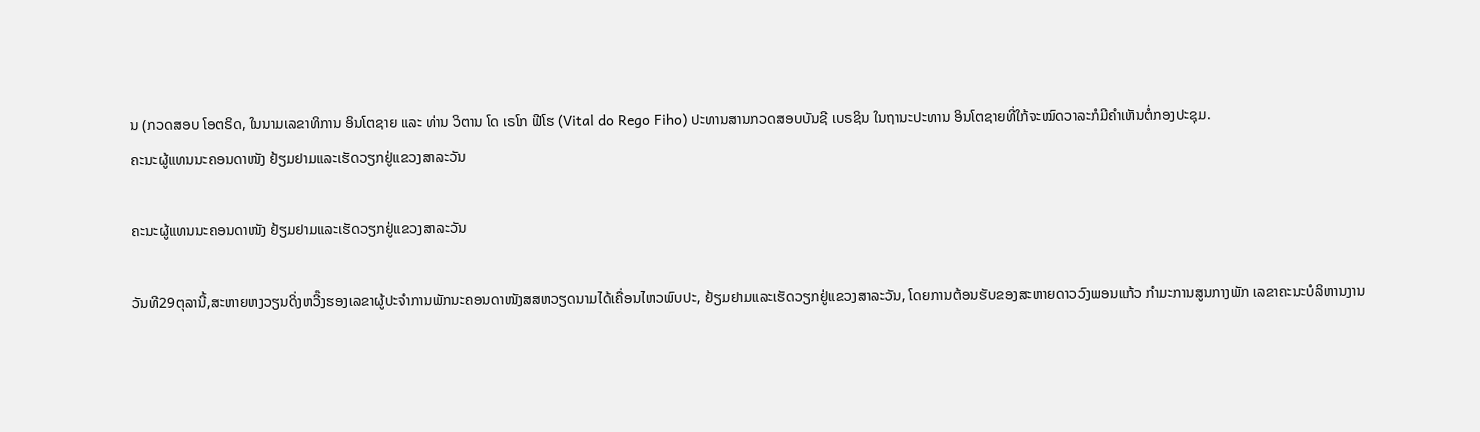ນ (ກວດສອບ ໂອຕຣິດ, ໃນນາມເລຂາທິການ ອິນໂຕຊາຍ ແລະ ທ່ານ ວິຕານ ໂດ ເຣໂກ ຟີໂຮ (Vital do Rego Fiho) ປະທານສານກວດສອບບັນຊີ ເບຣຊິນ ໃນຖານະປະທານ ອິນໂຕຊາຍທີ່ໃກ້ຈະໝົດວາລະກໍມີຄຳເຫັນຕໍ່ກອງປະຊຸມ.
ຄະນະຜູ້ແທນນະຄອນດາໜັງ ຢ້ຽມຢາມແລະເຮັດວຽກຢູ່ແຂວງສາລະວັນ

ຄະນະຜູ້ແທນນະຄອນດາໜັງ ຢ້ຽມຢາມແລະເຮັດວຽກຢູ່ແຂວງສາລະວັນ

ວັນທີ29ຕຸລານີ້,ສະຫາຍຫງວຽນດິ່ງຫວີ໊ງຮອງເລຂາຜູ້ປະຈຳການພັກນະຄອນດາໜັງສສຫວຽດນາມໄດ້ເຄື່ອນໄຫວພົບປະ, ຢ້ຽມຢາມແລະເຮັດວຽກຢູ່ແຂວງສາລະວັນ, ໂດຍການຕ້ອນຮັບຂອງສະຫາຍດາວວົງພອນແກ້ວ ກໍາມະການສູນກາງພັກ ເລຂາຄະນະບໍລິຫານງານ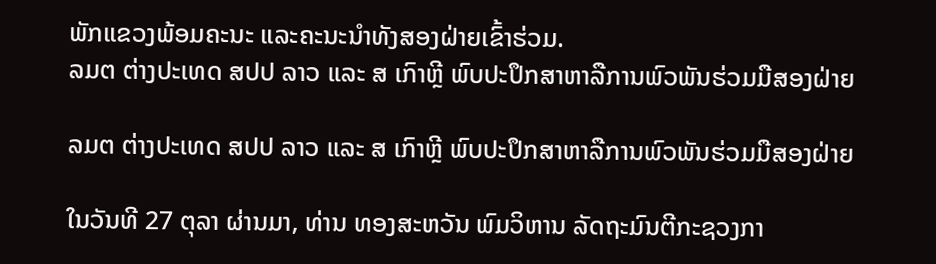ພັກແຂວງພ້ອມຄະນະ ແລະຄະນະນໍາທັງສອງຝ່າຍເຂົ້າຮ່ວມ.
ລມຕ ຕ່າງປະເທດ ສປປ ລາວ ແລະ ສ ເກົາຫຼີ ພົບປະປຶກສາຫາລືການພົວພັນຮ່ວມມືສອງຝ່າຍ

ລມຕ ຕ່າງປະເທດ ສປປ ລາວ ແລະ ສ ເກົາຫຼີ ພົບປະປຶກສາຫາລືການພົວພັນຮ່ວມມືສອງຝ່າຍ

ໃນວັນທີ 27 ຕຸລາ ຜ່ານມາ, ທ່ານ ທອງສະຫວັນ ພົມວິຫານ ລັດຖະມົນຕີກະຊວງກາ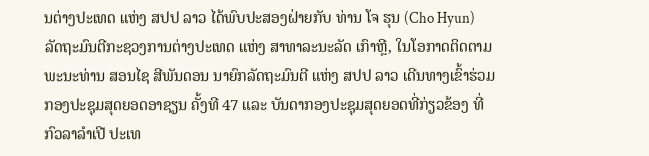ນຕ່າງປະເທດ ແຫ່ງ ສປປ ລາວ ໄດ້ພົບປະສອງຝ່າຍກັບ ທ່ານ ໂຈ ຮຸນ (Cho Hyun) ລັດຖະມົນຕີກະຊວງການຕ່າງປະເທດ ແຫ່ງ ສາທາລະນະລັດ ເກົາຫຼີ, ໃນໂອກາດຕິດຕາມ ພະນະທ່ານ ສອນໄຊ ສີພັນດອນ ນາຍົກລັດຖະມົນຕີ ແຫ່ງ ສປປ ລາວ ເດີນທາງເຂົ້າຮ່ວມກອງປະຊຸມສຸດຍອດອາຊຽນ ຄັ້ງທີ 47 ແລະ ບັນດາກອງປະຊຸມສຸດຍອດທີ່ກ່ຽວຂ້ອງ ທີ່ ກົວລາລໍາເປີ ປະເທ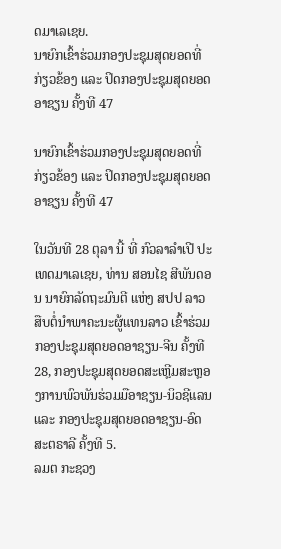ດມາເລເຊຍ.
ນາຍົກເຂົ້າຮ່ວມກອງປະຊຸມສຸດຍອດທີ່ກ່ຽວຂ້ອງ ແລະ ປິດກອງປະຊຸມສຸດຍອດອາຊຽນ ຄັ້ງທີ 47

ນາຍົກເຂົ້າຮ່ວມກອງປະຊຸມສຸດຍອດທີ່ກ່ຽວຂ້ອງ ແລະ ປິດກອງປະຊຸມສຸດຍອດອາຊຽນ ຄັ້ງທີ 47

ໃນວັນທີ 28 ຕຸລາ ນີ້ ທີ່ ກົວລາລໍາເປີ ປະເທດມາເລເຊຍ, ທ່ານ ສອນໄຊ ສີພັນດອນ ນາຍົກລັດຖະມົນຕີ ແຫ່ງ ສປປ ລາວ ສືບຕໍ່ນໍາພາຄະນະຜູ້ແທນລາວ ເຂົ້າຮ່ວມກອງປະຊຸມສຸດຍອດອາຊຽນ-ຈີນ ຄັ້ງທີ 28, ກອງປະຊຸມສຸດຍອດສະເຫຼີມສະຫຼອງການພົວພັນຮ່ວມມືອາຊຽນ-ນິວຊີແລນ ແລະ ກອງປະຊຸມສຸດຍອດອາຊຽນ-ອົດສະຕຣາລີ ຄັ້ງທີ 5.
ລມຕ ກະຊວງ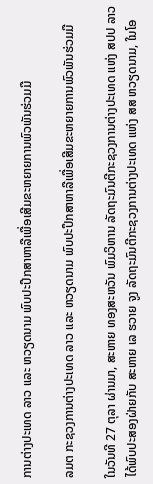ການຕ່າງປະເທດ ລາວ ແລະ ຫວຽດນາມ ພົບປະປຶກສາຫາລືເພື່ອເສີມຂະຫຍາຍການພົວພັນຮ່ວມມື

ລມຕ ກະຊວງການຕ່າງປະເທດ ລາວ ແລະ ຫວຽດນາມ ພົບປະປຶກສາຫາລືເພື່ອເສີມຂະຫຍາຍການພົວພັນຮ່ວມມື

ໃນວັນທີ 27 ຕຸລາ ຜ່ານມາ, ສະຫາຍ ທອງສະຫວັນ ພົມວິຫານ ລັດຖະມົນຕີກະຊວງການຕ່າງປະເທດ ແຫ່ງ ສປປ ລາວ ໄດ້ພົບປະສອງຝ່າຍກັບ ສະຫາຍ ເລ ຮວາຍ ຈູງ ລັດຖະມົນຕີກະຊວງການຕ່າງປະເທດ ແຫ່ງ ສສ ຫວຽດນາມ, ໃນໂອ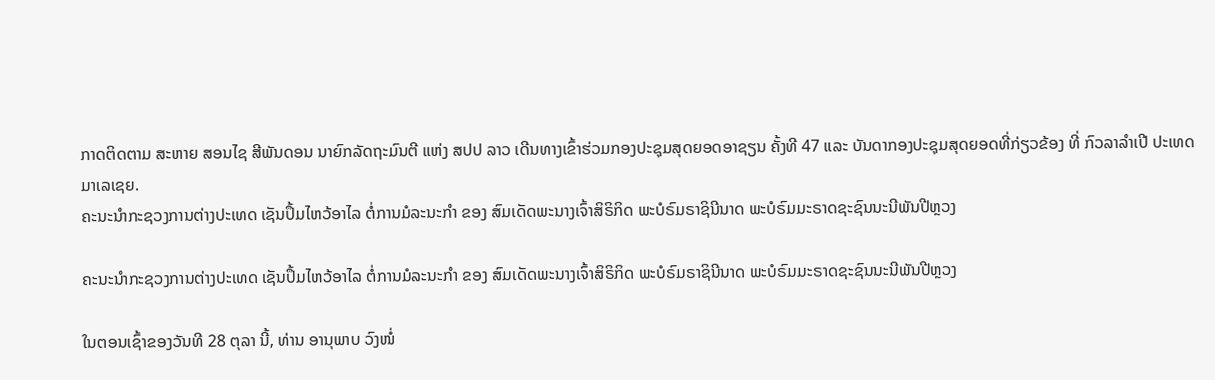ກາດຕິດຕາມ ສະຫາຍ ສອນໄຊ ສີພັນດອນ ນາຍົກລັດຖະມົນຕີ ແຫ່ງ ສປປ ລາວ ເດີນທາງເຂົ້າຮ່ວມກອງປະຊຸມສຸດຍອດອາຊຽນ ຄັ້ງທີ 47 ແລະ ບັນດາກອງປະຊຸມສຸດຍອດທີ່ກ່ຽວຂ້ອງ ທີ່ ກົວລາລໍາເປີ ປະເທດມາເລເຊຍ.
ຄະນະນໍາກະຊວງການຕ່າງປະເທດ ເຊັນປຶ້ມໄຫວ້ອາໄລ ຕໍ່ການມໍລະນະກໍາ ຂອງ ສົມເດັດພະນາງເຈົ້າສິຣິກິດ ພະບໍຣົມຣາຊິນີນາດ ພະບໍຣົມມະຣາດຊະຊົນນະນີພັນປີຫຼວງ

ຄະນະນໍາກະຊວງການຕ່າງປະເທດ ເຊັນປຶ້ມໄຫວ້ອາໄລ ຕໍ່ການມໍລະນະກໍາ ຂອງ ສົມເດັດພະນາງເຈົ້າສິຣິກິດ ພະບໍຣົມຣາຊິນີນາດ ພະບໍຣົມມະຣາດຊະຊົນນະນີພັນປີຫຼວງ

ໃນຕອນເຊົ້າຂອງວັນທີ 28 ຕຸລາ ນີ້, ທ່ານ ອານຸພາບ ວົງໜໍ່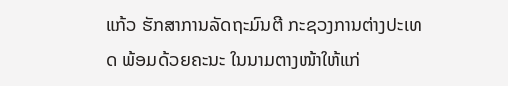ແກ້ວ ຮັກສາການລັດຖະມົນຕີ ກະຊວງການຕ່າງປະເທດ ພ້ອມດ້ວຍຄະນະ ໃນນາມຕາງໜ້າໃຫ້ແກ່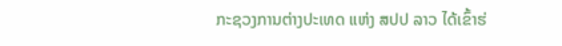ກະຊວງການຕ່າງປະເທດ ແຫ່ງ ສປປ ລາວ ໄດ້ເຂົ້າຮ່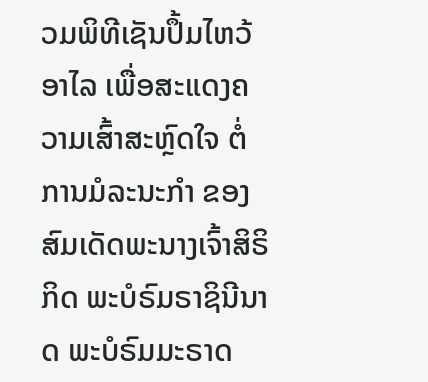ວມພິທີເຊັນປຶ້ມໄຫວ້ອາໄລ ເພື່ອສະແດງຄວາມເສົ້າສະຫຼົດໃຈ ຕໍ່ການມໍລະນະກໍາ ຂອງ ສົມເດັດພະນາງເຈົ້າສິຣິກິດ ພະບໍຣົມຣາຊິນີນາດ ພະບໍຣົມມະຣາດ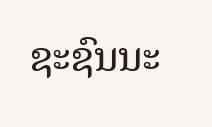ຊະຊົນນະ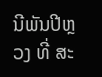ນີພັນປີຫຼວງ ທີ່ ສະ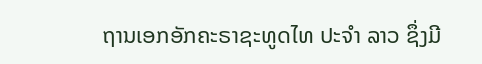ຖານເອກອັກຄະຣາຊະທູດໄທ ປະຈໍາ ລາວ ຊຶ່ງມີ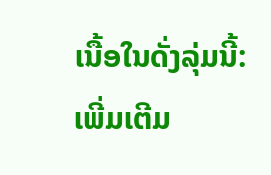ເນື້ອໃນດັ່ງລຸ່ມນີ້:
ເພີ່ມເຕີມ